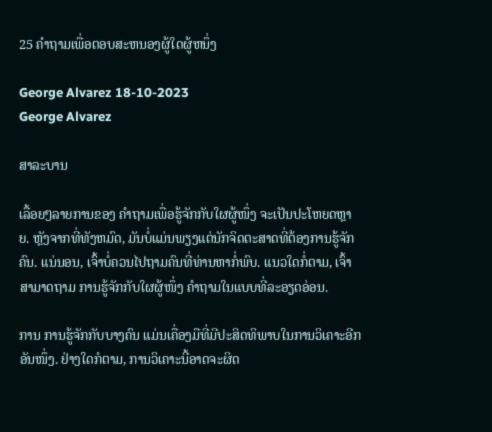25 ຄໍາຖາມເພື່ອຕອບສະຫນອງຜູ້ໃດຜູ້ຫນຶ່ງ

George Alvarez 18-10-2023
George Alvarez

ສາລະບານ

ເລື້ອຍໆລາຍການຂອງ ຄຳຖາມເພື່ອຮູ້ຈັກກັບໃຜຜູ້ໜຶ່ງ ຈະເປັນປະໂຫຍດຫຼາຍ. ຫຼັງຈາກທີ່ທັງຫມົດ, ມັນບໍ່ແມ່ນພຽງແຕ່ນັກຈິດຕະສາດທີ່ຕ້ອງການຮູ້ຈັກຄົນ. ແນ່ນອນ, ເຈົ້າບໍ່ຄວນໄປຖາມຄົນທີ່ທ່ານຫາກໍ່ພົບ. ແນວໃດກໍ່ຕາມ, ເຈົ້າສາມາດຖາມ ການຮູ້ຈັກກັບໃຜຜູ້ໜຶ່ງ ຄຳຖາມໃນແບບທີ່ລະອຽດອ່ອນ.

ການ ການຮູ້ຈັກກັບບາງຄົນ ແມ່ນເຄື່ອງມືທີ່ມີປະສິດທິພາບໃນການວິເຄາະອີກອັນໜຶ່ງ. ຢ່າງໃດກໍຕາມ, ການວິເຄາະນີ້ອາດຈະຜິດ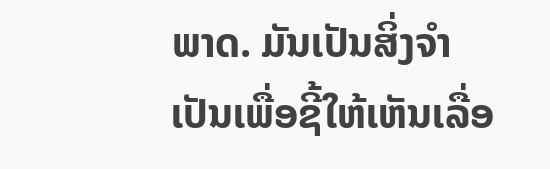ພາດ. ມັນເປັນສິ່ງຈໍາເປັນເພື່ອຊີ້ໃຫ້ເຫັນເລື່ອ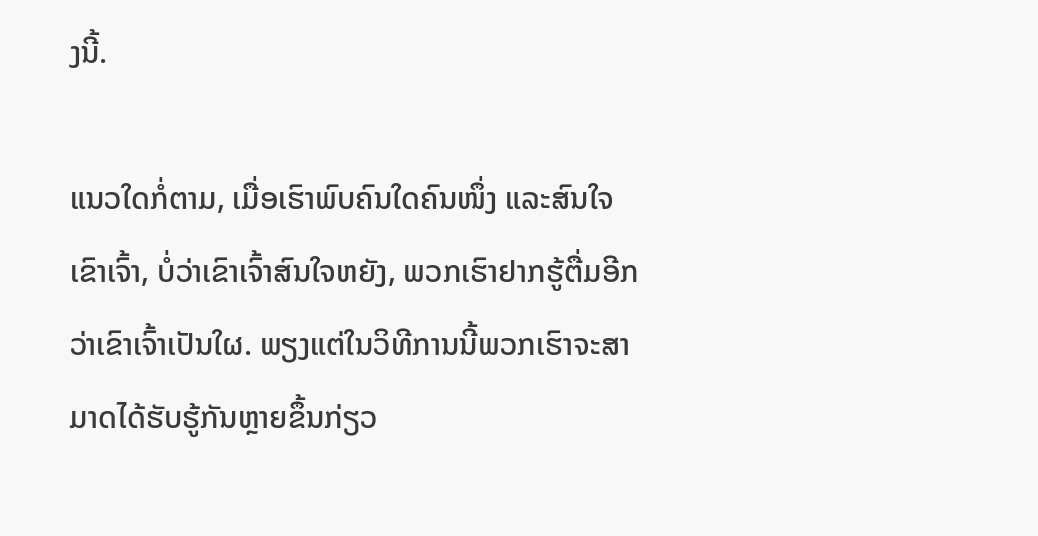ງນີ້.

ແນວໃດກໍ່ຕາມ, ເມື່ອເຮົາພົບຄົນໃດຄົນໜຶ່ງ ແລະສົນໃຈເຂົາເຈົ້າ, ບໍ່ວ່າເຂົາເຈົ້າສົນໃຈຫຍັງ, ພວກເຮົາຢາກຮູ້ຕື່ມອີກວ່າເຂົາເຈົ້າເປັນໃຜ. ພຽງແຕ່ໃນວິທີການນີ້ພວກເຮົາຈະສາມາດໄດ້ຮັບຮູ້ກັນຫຼາຍຂຶ້ນກ່ຽວ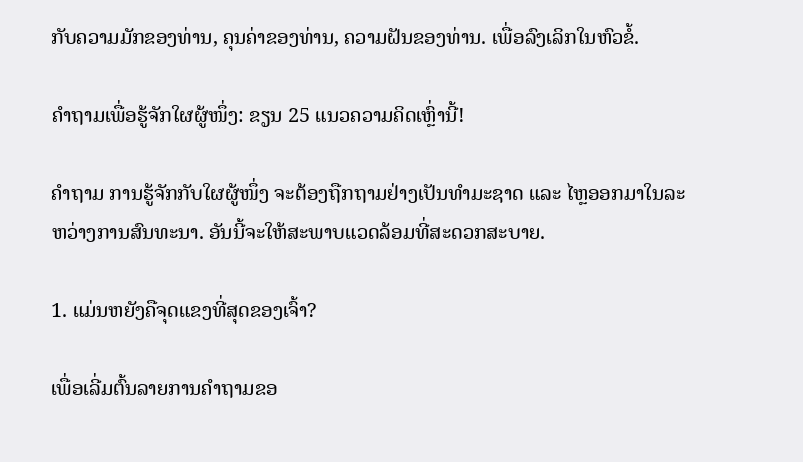ກັບຄວາມມັກຂອງທ່ານ, ຄຸນຄ່າຂອງທ່ານ, ຄວາມຝັນຂອງທ່ານ. ເພື່ອລົງເລິກໃນຫົວຂໍ້.

ຄຳຖາມເພື່ອຮູ້ຈັກໃຜຜູ້ໜຶ່ງ: ຂຽນ 25 ແນວຄວາມຄິດເຫຼົ່ານີ້!

ຄຳຖາມ ການຮູ້ຈັກກັບໃຜຜູ້ໜຶ່ງ ຈະຕ້ອງຖືກຖາມຢ່າງເປັນທຳມະຊາດ ແລະ ໄຫຼອອກມາໃນລະຫວ່າງການສົນທະນາ. ອັນນີ້ຈະໃຫ້ສະພາບແວດລ້ອມທີ່ສະດວກສະບາຍ.

1. ແມ່ນຫຍັງຄືຈຸດແຂງທີ່ສຸດຂອງເຈົ້າ?

ເພື່ອເລີ່ມຕົ້ນລາຍການຄຳຖາມຂອ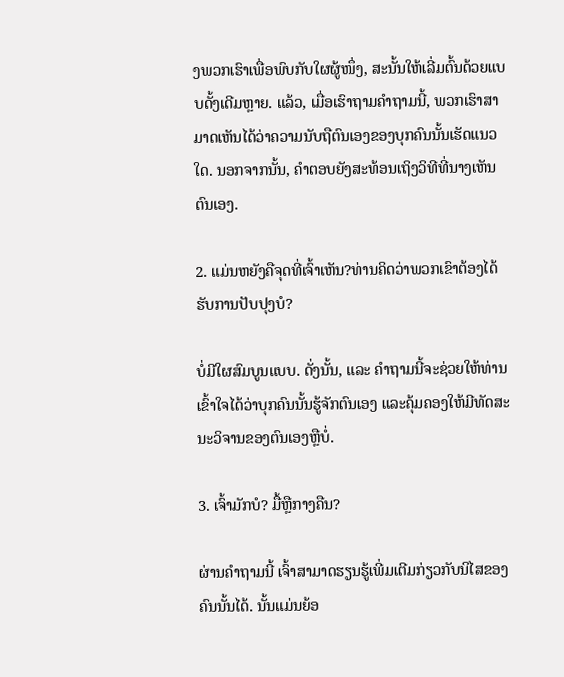ງພວກເຮົາເພື່ອພົບກັບໃຜຜູ້ໜຶ່ງ, ສະນັ້ນໃຫ້ເລີ່ມຕົ້ນດ້ວຍແບບດັ້ງເດີມຫຼາຍ. ແລ້ວ, ເມື່ອເຮົາຖາມຄໍາຖາມນີ້, ພວກເຮົາສາມາດເຫັນໄດ້ວ່າຄວາມນັບຖືຕົນເອງຂອງບຸກຄົນນັ້ນເຮັດແນວໃດ. ນອກຈາກນັ້ນ, ຄໍາຕອບຍັງສະທ້ອນເຖິງວິທີທີ່ນາງເຫັນຕົນເອງ.

2. ແມ່ນຫຍັງຄືຈຸດທີ່ເຈົ້າເຫັນ?ທ່ານຄິດວ່າພວກເຂົາຕ້ອງໄດ້ຮັບການປັບປຸງບໍ?

ບໍ່ມີໃຜສົມບູນແບບ. ດັ່ງນັ້ນ, ແລະ ຄຳຖາມນີ້ຈະຊ່ວຍໃຫ້ທ່ານເຂົ້າໃຈໄດ້ວ່າບຸກຄົນນັ້ນຮູ້ຈັກຕົນເອງ ແລະຄຸ້ມຄອງໃຫ້ມີທັດສະນະວິຈານຂອງຕົນເອງຫຼືບໍ່.

3. ເຈົ້າມັກບໍ? ມື້ຫຼືກາງຄືນ?

ຜ່ານຄຳຖາມນີ້ ເຈົ້າສາມາດຮຽນຮູ້ເພີ່ມເຕີມກ່ຽວກັບນິໄສຂອງຄົນນັ້ນໄດ້. ນັ້ນແມ່ນຍ້ອ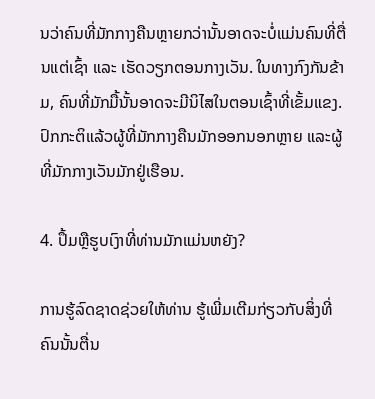ນວ່າຄົນທີ່ມັກກາງຄືນຫຼາຍກວ່ານັ້ນອາດຈະບໍ່ແມ່ນຄົນທີ່ຕື່ນແຕ່ເຊົ້າ ແລະ ເຮັດວຽກຕອນກາງເວັນ. ໃນທາງກົງກັນຂ້າມ, ຄົນທີ່ມັກມື້ນັ້ນອາດຈະມີນິໄສໃນຕອນເຊົ້າທີ່ເຂັ້ມແຂງ. ປົກກະຕິແລ້ວຜູ້ທີ່ມັກກາງຄືນມັກອອກນອກຫຼາຍ ແລະຜູ້ທີ່ມັກກາງເວັນມັກຢູ່ເຮືອນ.

4. ປຶ້ມຫຼືຮູບເງົາທີ່ທ່ານມັກແມ່ນຫຍັງ?

ການຮູ້ລົດຊາດຊ່ວຍໃຫ້ທ່ານ ຮູ້ເພີ່ມເຕີມກ່ຽວກັບສິ່ງທີ່ຄົນນັ້ນຕື່ນ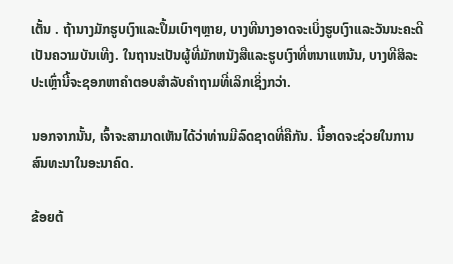ເຕັ້ນ . ຖ້ານາງມັກຮູບເງົາແລະປຶ້ມເບົາໆຫຼາຍ, ບາງທີນາງອາດຈະເບິ່ງຮູບເງົາແລະວັນນະຄະດີເປັນຄວາມບັນເທີງ. ໃນຖານະເປັນຜູ້ທີ່ມັກຫນັງສືແລະຮູບເງົາທີ່ຫນາແຫນ້ນ, ບາງທີສິລະປະເຫຼົ່ານີ້ຈະຊອກຫາຄໍາຕອບສໍາລັບຄໍາຖາມທີ່ເລິກເຊິ່ງກວ່າ.

ນອກຈາກນັ້ນ, ເຈົ້າຈະສາມາດເຫັນໄດ້ວ່າທ່ານມີລົດຊາດທີ່ຄືກັນ. ນີ້ອາດຈະຊ່ວຍໃນການສົນທະນາໃນອະນາຄົດ.

ຂ້ອຍຕ້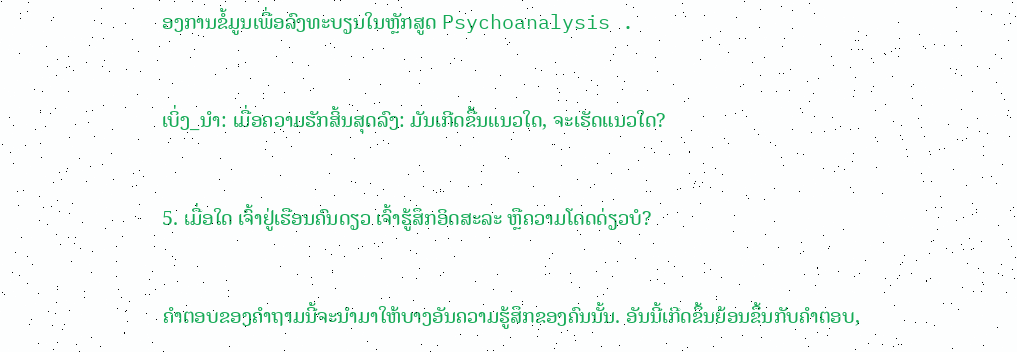ອງການຂໍ້ມູນເພື່ອລົງທະບຽນໃນຫຼັກສູດ Psychoanalysis .

ເບິ່ງ_ນຳ: ເມື່ອຄວາມຮັກສິ້ນສຸດລົງ: ມັນເກີດຂື້ນແນວໃດ, ຈະເຮັດແນວໃດ?

5. ເມື່ອໃດ ເຈົ້າຢູ່ເຮືອນຄົນດຽວ ເຈົ້າຮູ້ສຶກອິດສະລະ ຫຼືຄວາມໂດດດ່ຽວບໍ?

ຄຳຕອບຂອງຄຳຖາມນີ້ຈະນຳມາໃຫ້ບາງອັນຄວາມຮູ້ສຶກຂອງຄົນນັ້ນ. ອັນນີ້ເກີດຂຶ້ນຍ້ອນຂຶ້ນກັບຄຳຕອບ,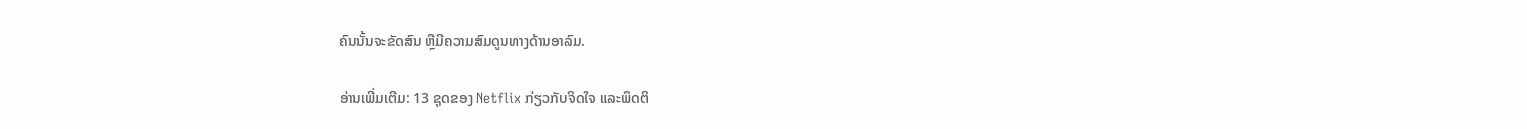ຄົນນັ້ນຈະຂັດສົນ ຫຼືມີຄວາມສົມດູນທາງດ້ານອາລົມ.

ອ່ານເພີ່ມເຕີມ: 13 ຊຸດຂອງ Netflix ກ່ຽວກັບຈິດໃຈ ແລະພຶດຕິ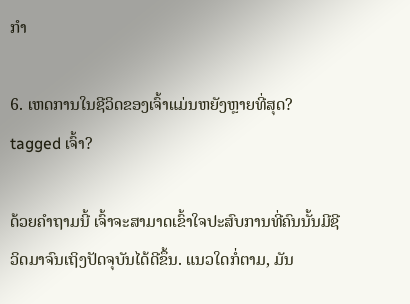ກຳ

6. ເຫດການໃນຊີວິດຂອງເຈົ້າແມ່ນຫຍັງຫຼາຍທີ່ສຸດ? tagged ເຈົ້າ?

ດ້ວຍຄຳຖາມນີ້ ເຈົ້າຈະສາມາດເຂົ້າໃຈປະສົບການທີ່ຄົນນັ້ນມີຊີວິດມາຈົນເຖິງປັດຈຸບັນໄດ້ດີຂຶ້ນ. ແນວໃດກໍ່ຕາມ, ມັນ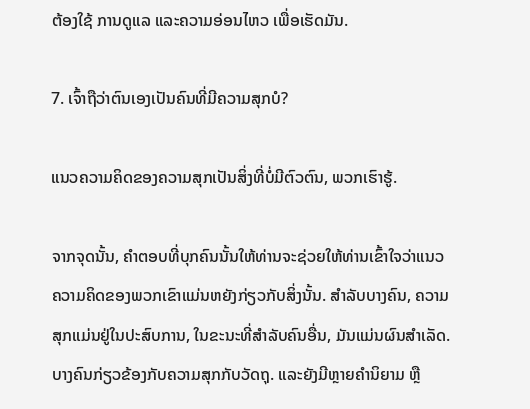ຕ້ອງໃຊ້ ການດູແລ ແລະຄວາມອ່ອນໄຫວ ເພື່ອເຮັດມັນ.

7. ເຈົ້າຖືວ່າຕົນເອງເປັນຄົນທີ່ມີຄວາມສຸກບໍ?

ແນວຄວາມຄິດຂອງຄວາມສຸກເປັນສິ່ງທີ່ບໍ່ມີຕົວຕົນ, ພວກເຮົາຮູ້.

ຈາກຈຸດນັ້ນ, ຄໍາຕອບທີ່ບຸກຄົນນັ້ນໃຫ້ທ່ານຈະຊ່ວຍໃຫ້ທ່ານເຂົ້າໃຈວ່າແນວຄວາມຄິດຂອງພວກເຂົາແມ່ນຫຍັງກ່ຽວກັບສິ່ງນັ້ນ. ສໍາລັບບາງຄົນ, ຄວາມສຸກແມ່ນຢູ່ໃນປະສົບການ, ໃນຂະນະທີ່ສໍາລັບຄົນອື່ນ, ມັນແມ່ນຜົນສໍາເລັດ. ບາງຄົນກ່ຽວຂ້ອງກັບຄວາມສຸກກັບວັດຖຸ. ແລະຍັງມີຫຼາຍຄໍານິຍາມ ຫຼື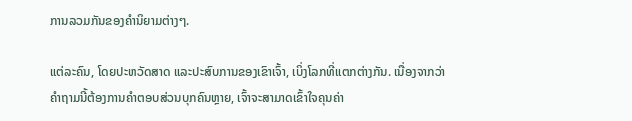ການລວມກັນຂອງຄໍານິຍາມຕ່າງໆ.

ແຕ່ລະຄົນ, ໂດຍປະຫວັດສາດ ແລະປະສົບການຂອງເຂົາເຈົ້າ, ເບິ່ງໂລກທີ່ແຕກຕ່າງກັນ. ເນື່ອງຈາກວ່າຄໍາຖາມນີ້ຕ້ອງການຄໍາຕອບສ່ວນບຸກຄົນຫຼາຍ, ເຈົ້າຈະສາມາດເຂົ້າໃຈຄຸນຄ່າ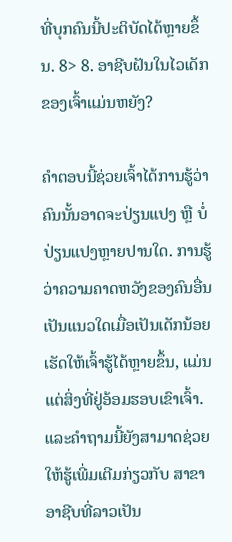ທີ່ບຸກຄົນນີ້ປະຕິບັດໄດ້ຫຼາຍຂຶ້ນ. 8> 8. ອາຊີບຝັນໃນໄວເດັກຂອງເຈົ້າແມ່ນຫຍັງ?

ຄຳຕອບນີ້ຊ່ວຍເຈົ້າໄດ້ການຮູ້ວ່າຄົນນັ້ນອາດຈະປ່ຽນແປງ ຫຼື ບໍ່ປ່ຽນແປງຫຼາຍປານໃດ. ການຮູ້ວ່າຄວາມຄາດຫວັງຂອງຄົນອື່ນເປັນແນວໃດເມື່ອເປັນເດັກນ້ອຍເຮັດໃຫ້ເຈົ້າຮູ້ໄດ້ຫຼາຍຂຶ້ນ, ແມ່ນແຕ່ສິ່ງທີ່ຢູ່ອ້ອມຮອບເຂົາເຈົ້າ. ແລະຄໍາຖາມນີ້ຍັງສາມາດຊ່ວຍໃຫ້ຮູ້ເພີ່ມເຕີມກ່ຽວກັບ ສາຂາອາຊີບທີ່ລາວເປັນ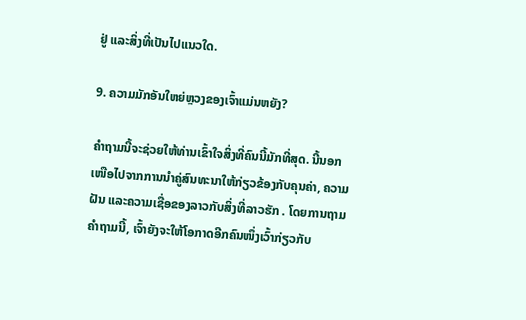ຢູ່ ແລະສິ່ງທີ່ເປັນໄປແນວໃດ.

9. ຄວາມມັກອັນໃຫຍ່ຫຼວງຂອງເຈົ້າແມ່ນຫຍັງ?

ຄຳຖາມນີ້ຈະຊ່ວຍໃຫ້ທ່ານເຂົ້າໃຈສິ່ງທີ່ຄົນນີ້ມັກທີ່ສຸດ. ນີ້ນອກເໜືອໄປຈາກການນຳຄູ່ສົນທະນາໃຫ້ກ່ຽວຂ້ອງກັບຄຸນຄ່າ, ຄວາມຝັນ ແລະຄວາມເຊື່ອຂອງລາວກັບສິ່ງທີ່ລາວຮັກ . ໂດຍການຖາມຄຳຖາມນີ້, ເຈົ້າຍັງຈະໃຫ້ໂອກາດອີກຄົນໜຶ່ງເວົ້າກ່ຽວກັບ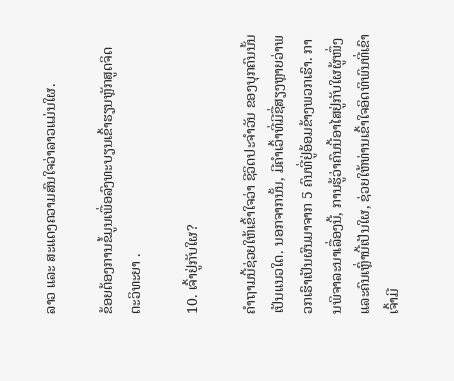ລາວ ແລະ ສະແດງຄວາມສົນໃຈວ່າລາວແມ່ນໃຜ.

ຂ້ອຍຕ້ອງການຂໍ້ມູນເພື່ອລົງທະບຽນເຂົ້າຮຽນຫຼັກສູດຈິດຕະວິທະຍາ .

10. ເຈົ້າຢູ່ກັບໃຜ?

ຄຳຖາມນີ້ຊ່ວຍໃຫ້ເຂົ້າໃຈວ່າ ຊີວິດປະຈຳວັນ ຂອງບຸກຄົນນັ້ນເປັນແນວໃດ. ນອກຈາກນັ້ນ, ມີຄໍາເວົ້າທີ່ມີຊື່ສຽງຫຼາຍວ່າພວກເຮົາເປັນຜົນມາຈາກ 5 ຄົນທີ່ຢູ່ອ້ອມຂ້າງພວກເຮົາ. ການພິຈາລະນາເລື່ອງນີ້, ການຮູ້ວ່າຄົນນີ້ອາໄສຢູ່ກັບໃຜຜູ້ໜຶ່ງ ແລະຄົນເຫຼົ່ານີ້ເປັນໃຜ, ຊ່ວຍໃຫ້ທ່ານເຂົ້າໃຈອິດທິພົນທີ່ເຂົາເຈົ້າມີ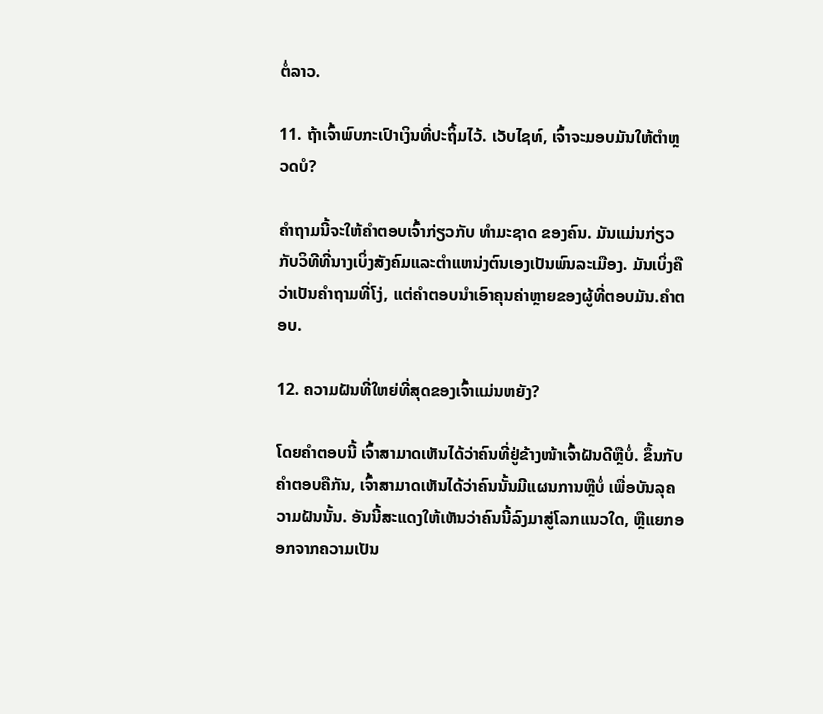ຕໍ່ລາວ.

11. ຖ້າເຈົ້າພົບກະເປົາເງິນທີ່ປະຖິ້ມໄວ້. ເວັບໄຊທ໌, ເຈົ້າຈະມອບມັນໃຫ້ຕໍາຫຼວດບໍ?

ຄຳຖາມນີ້ຈະໃຫ້ຄຳຕອບເຈົ້າກ່ຽວກັບ ທຳມະຊາດ ຂອງຄົນ. ມັນແມ່ນກ່ຽວກັບວິທີທີ່ນາງເບິ່ງສັງຄົມແລະຕໍາແຫນ່ງຕົນເອງເປັນພົນລະເມືອງ. ມັນເບິ່ງຄືວ່າເປັນຄໍາຖາມທີ່ໂງ່, ແຕ່ຄໍາຕອບນໍາເອົາຄຸນຄ່າຫຼາຍຂອງຜູ້ທີ່ຕອບມັນ.ຄໍາຕອບ.

12. ຄວາມຝັນທີ່ໃຫຍ່ທີ່ສຸດຂອງເຈົ້າແມ່ນຫຍັງ?

ໂດຍຄຳຕອບນີ້ ເຈົ້າສາມາດເຫັນໄດ້ວ່າຄົນທີ່ຢູ່ຂ້າງໜ້າເຈົ້າຝັນດີຫຼືບໍ່. ຂຶ້ນກັບຄຳຕອບຄືກັນ, ເຈົ້າສາມາດເຫັນໄດ້ວ່າຄົນນັ້ນມີແຜນການຫຼືບໍ່ ເພື່ອບັນລຸຄວາມຝັນນັ້ນ. ອັນນີ້ສະແດງໃຫ້ເຫັນວ່າຄົນນີ້ລົງມາສູ່ໂລກແນວໃດ, ຫຼືແຍກອອກຈາກຄວາມເປັນ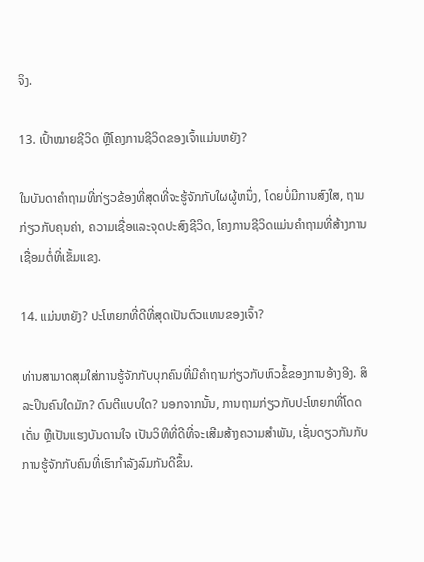ຈິງ.

13. ເປົ້າໝາຍຊີວິດ ຫຼືໂຄງການຊີວິດຂອງເຈົ້າແມ່ນຫຍັງ?

ໃນບັນດາຄໍາຖາມທີ່ກ່ຽວຂ້ອງທີ່ສຸດທີ່ຈະຮູ້ຈັກກັບໃຜຜູ້ຫນຶ່ງ, ໂດຍບໍ່ມີການສົງໃສ, ຖາມກ່ຽວກັບຄຸນຄ່າ, ຄວາມເຊື່ອແລະຈຸດປະສົງຊີວິດ, ໂຄງການຊີວິດແມ່ນຄໍາຖາມທີ່ສ້າງການເຊື່ອມຕໍ່ທີ່ເຂັ້ມແຂງ.

14. ແມ່ນຫຍັງ? ປະໂຫຍກທີ່ດີທີ່ສຸດເປັນຕົວແທນຂອງເຈົ້າ?

ທ່ານສາມາດສຸມໃສ່ການຮູ້ຈັກກັບບຸກຄົນທີ່ມີຄໍາຖາມກ່ຽວກັບຫົວຂໍ້ຂອງການອ້າງອີງ. ສິລະປິນຄົນໃດມັກ? ດົນຕີແບບໃດ? ນອກຈາກນັ້ນ, ການຖາມກ່ຽວກັບປະໂຫຍກທີ່ໂດດເດັ່ນ ຫຼືເປັນແຮງບັນດານໃຈ ເປັນວິທີທີ່ດີທີ່ຈະເສີມສ້າງຄວາມສໍາພັນ, ເຊັ່ນດຽວກັນກັບການຮູ້ຈັກກັບຄົນທີ່ເຮົາກໍາລັງລົມກັນດີຂຶ້ນ.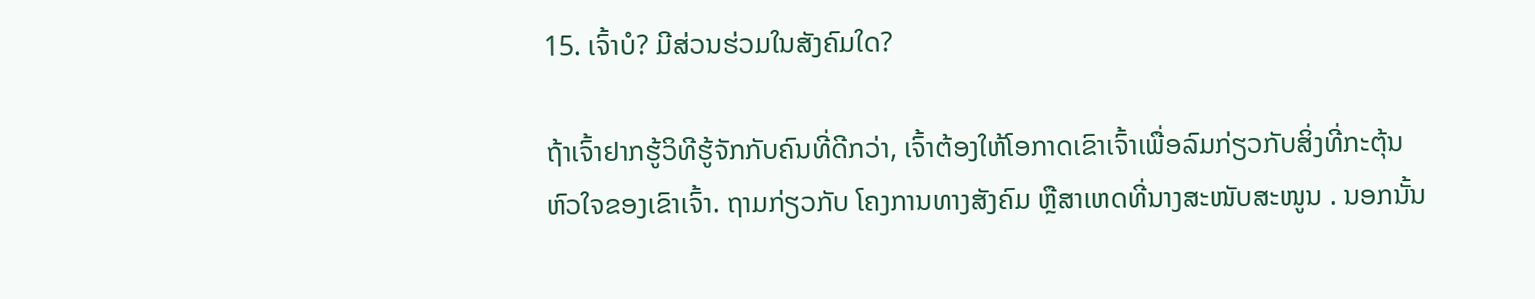15. ເຈົ້າບໍ? ມີສ່ວນຮ່ວມໃນສັງຄົມໃດ?

ຖ້າເຈົ້າຢາກຮູ້ວິທີຮູ້ຈັກກັບຄົນທີ່ດີກວ່າ, ເຈົ້າຕ້ອງໃຫ້ໂອກາດເຂົາເຈົ້າເພື່ອລົມກ່ຽວກັບສິ່ງທີ່ກະຕຸ້ນຫົວໃຈຂອງເຂົາເຈົ້າ. ຖາມກ່ຽວກັບ ໂຄງການທາງສັງຄົມ ຫຼືສາເຫດທີ່ນາງສະໜັບສະໜູນ . ນອກນັ້ນ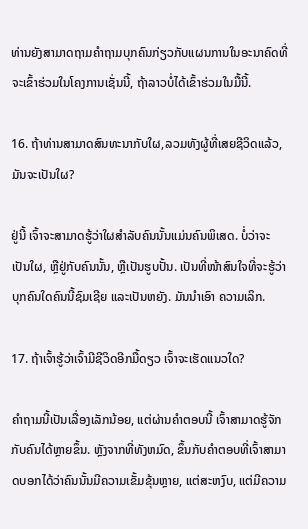ທ່ານຍັງສາມາດຖາມຄໍາຖາມບຸກຄົນກ່ຽວກັບແຜນການໃນອະນາຄົດທີ່ຈະເຂົ້າຮ່ວມໃນໂຄງການເຊັ່ນນີ້, ຖ້າລາວບໍ່ໄດ້ເຂົ້າຮ່ວມໃນມື້ນີ້.

16. ຖ້າທ່ານສາມາດສົນທະນາກັບໃຜ,ລວມທັງຜູ້ທີ່ເສຍຊີວິດແລ້ວ, ມັນຈະເປັນໃຜ?

ຢູ່ນີ້ ເຈົ້າຈະສາມາດຮູ້ວ່າໃຜສຳລັບຄົນນັ້ນແມ່ນຄົນພິເສດ. ບໍ່ວ່າຈະເປັນໃຜ, ຫຼືຢູ່ກັບຄົນນັ້ນ, ຫຼືເປັນຮູບປັ້ນ. ເປັນທີ່ໜ້າສົນໃຈທີ່ຈະຮູ້ວ່າບຸກຄົນໃດຄົນນີ້ຊົມເຊີຍ ແລະເປັນຫຍັງ. ມັນນໍາເອົາ ຄວາມເລິກ.

17. ຖ້າເຈົ້າຮູ້ວ່າເຈົ້າມີຊີວິດອີກມື້ດຽວ ເຈົ້າຈະເຮັດແນວໃດ?

ຄຳຖາມນີ້ເປັນເລື່ອງເລັກນ້ອຍ, ແຕ່ຜ່ານຄຳຕອບນີ້ ເຈົ້າສາມາດຮູ້ຈັກກັບຄົນໄດ້ຫຼາຍຂຶ້ນ. ຫຼັງຈາກທີ່ທັງຫມົດ, ຂຶ້ນກັບຄໍາຕອບທີ່ເຈົ້າສາມາດບອກໄດ້ວ່າຄົນນັ້ນມີຄວາມເຂັ້ມຂຸ້ນຫຼາຍ, ແຕ່ສະຫງົບ, ແຕ່ມີຄວາມ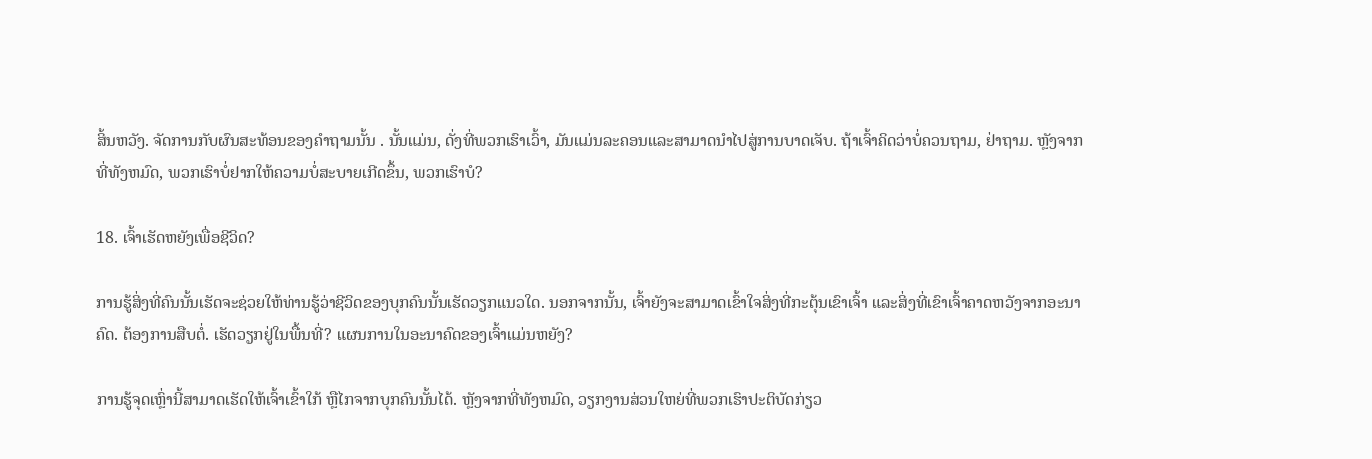ສິ້ນຫວັງ. ຈັດການກັບຜົນສະທ້ອນຂອງຄໍາຖາມນັ້ນ . ນັ້ນແມ່ນ, ດັ່ງທີ່ພວກເຮົາເວົ້າ, ມັນແມ່ນລະຄອນແລະສາມາດນໍາໄປສູ່ການບາດເຈັບ. ຖ້າເຈົ້າຄິດວ່າບໍ່ຄວນຖາມ, ຢ່າຖາມ. ຫຼັງຈາກທີ່ທັງຫມົດ, ພວກເຮົາບໍ່ຢາກໃຫ້ຄວາມບໍ່ສະບາຍເກີດຂຶ້ນ, ພວກເຮົາບໍ?

18. ເຈົ້າເຮັດຫຍັງເພື່ອຊີວິດ?

ການຮູ້ສິ່ງທີ່ຄົນນັ້ນເຮັດຈະຊ່ວຍໃຫ້ທ່ານຮູ້ວ່າຊີວິດຂອງບຸກຄົນນັ້ນເຮັດວຽກແນວໃດ. ນອກຈາກນັ້ນ, ເຈົ້າຍັງຈະສາມາດເຂົ້າໃຈສິ່ງທີ່ກະຕຸ້ນເຂົາເຈົ້າ ແລະສິ່ງທີ່ເຂົາເຈົ້າຄາດຫວັງຈາກອະນາຄົດ. ຕ້ອງການສືບຕໍ່. ເຮັດວຽກຢູ່ໃນພື້ນທີ່? ແຜນການໃນອະນາຄົດຂອງເຈົ້າແມ່ນຫຍັງ?

ການຮູ້ຈຸດເຫຼົ່ານີ້ສາມາດເຮັດໃຫ້ເຈົ້າເຂົ້າໃກ້ ຫຼືໄກຈາກບຸກຄົນນັ້ນໄດ້. ຫຼັງຈາກທີ່ທັງຫມົດ, ວຽກງານສ່ວນໃຫຍ່ທີ່ພວກເຮົາປະຕິບັດກ່ຽວ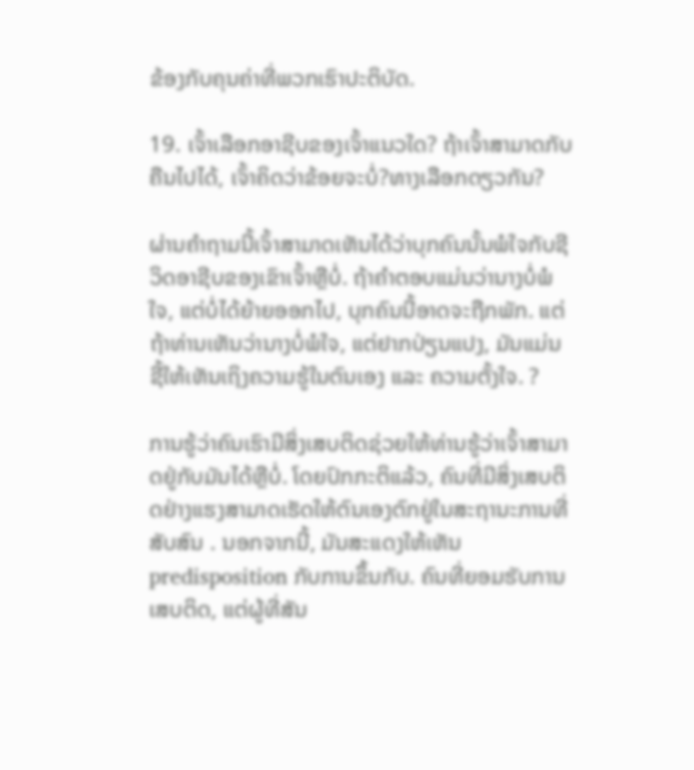ຂ້ອງກັບຄຸນຄ່າທີ່ພວກເຮົາປະຕິບັດ.

19. ເຈົ້າເລືອກອາຊີບຂອງເຈົ້າແນວໃດ? ຖ້າເຈົ້າສາມາດກັບຄືນໄປໄດ້, ເຈົ້າຄິດວ່າຂ້ອຍຈະບໍ່?ທາງເລືອກດຽວກັນ?

ຜ່ານຄຳຖາມນີ້ເຈົ້າສາມາດເຫັນໄດ້ວ່າບຸກຄົນນັ້ນພໍໃຈກັບຊີວິດອາຊີບຂອງເຂົາເຈົ້າຫຼືບໍ່. ຖ້າຄໍາຕອບແມ່ນວ່ານາງບໍ່ພໍໃຈ, ແຕ່ບໍ່ໄດ້ຍ້າຍອອກໄປ, ບຸກຄົນນີ້ອາດຈະຖືກພັກ. ແຕ່ຖ້າທ່ານເຫັນວ່ານາງບໍ່ພໍໃຈ, ແຕ່ຢາກປ່ຽນແປງ, ມັນແມ່ນ ຊີ້ໃຫ້ເຫັນເຖິງຄວາມຮູ້ໃນຕົນເອງ ແລະ ຄວາມຕັ້ງໃຈ. ?

ການຮູ້ວ່າຄົນເຮົາມີສິ່ງເສບຕິດຊ່ວຍໃຫ້ທ່ານຮູ້ວ່າເຈົ້າສາມາດຢູ່ກັບມັນໄດ້ຫຼືບໍ່. ໂດຍປົກກະຕິແລ້ວ, ຄົນທີ່ມີສິ່ງເສບຕິດຢ່າງແຮງສາມາດເຮັດໃຫ້ຕົນເອງຕົກຢູ່ໃນສະຖານະການທີ່ສັບສົນ . ນອກຈາກນີ້, ມັນສະແດງໃຫ້ເຫັນ predisposition ກັບການຂຶ້ນກັບ. ຄົນທີ່ຍອມຮັບການເສບຕິດ, ແຕ່ຜູ້ທີ່ສັນ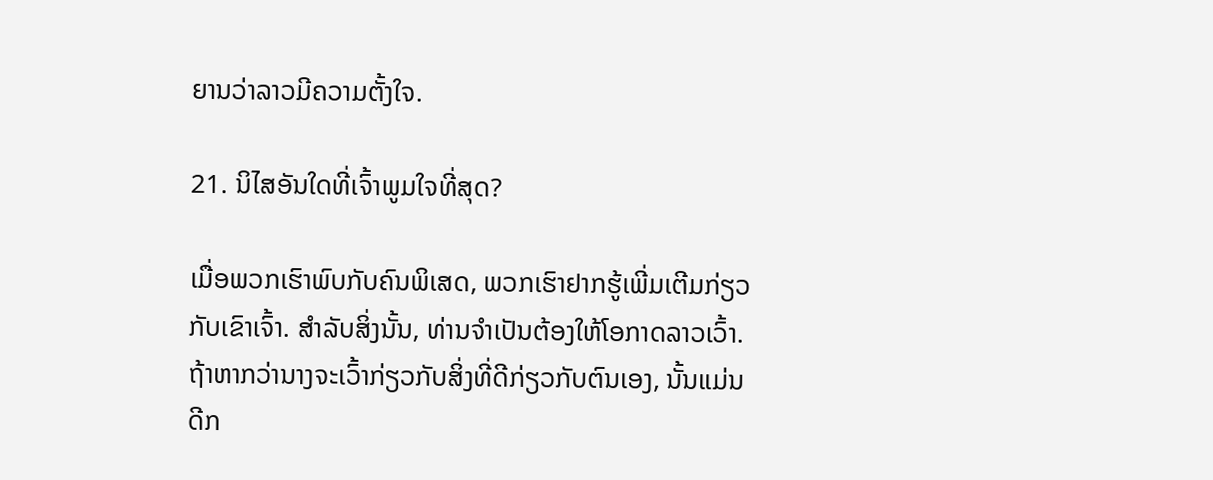ຍານວ່າລາວມີຄວາມຕັ້ງໃຈ.

21. ນິໄສອັນໃດທີ່ເຈົ້າພູມໃຈທີ່ສຸດ?

ເມື່ອພວກເຮົາພົບກັບຄົນພິເສດ, ພວກເຮົາຢາກຮູ້ເພີ່ມເຕີມກ່ຽວກັບເຂົາເຈົ້າ. ສໍາລັບສິ່ງນັ້ນ, ທ່ານຈໍາເປັນຕ້ອງໃຫ້ໂອກາດລາວເວົ້າ. ຖ້າຫາກວ່ານາງຈະເວົ້າກ່ຽວກັບສິ່ງທີ່ດີກ່ຽວກັບຕົນເອງ, ນັ້ນແມ່ນດີກ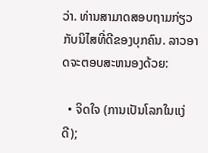ວ່າ. ທ່ານສາມາດສອບຖາມກ່ຽວກັບນິໄສທີ່ດີຂອງບຸກຄົນ. ລາວອາດຈະຕອບສະຫນອງດ້ວຍ:

  • ຈິດໃຈ (ການເປັນໂລກໃນແງ່ດີ);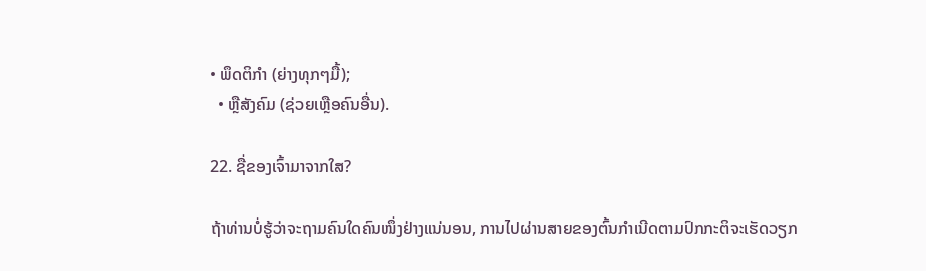• ພຶດຕິກໍາ (ຍ່າງທຸກໆມື້);
  • ຫຼືສັງຄົມ (ຊ່ວຍເຫຼືອຄົນອື່ນ).

22. ຊື່ຂອງເຈົ້າມາຈາກໃສ?

ຖ້າທ່ານບໍ່ຮູ້ວ່າຈະຖາມຄົນໃດຄົນໜຶ່ງຢ່າງແນ່ນອນ, ການໄປຜ່ານສາຍຂອງຕົ້ນກຳເນີດຕາມປົກກະຕິຈະເຮັດວຽກ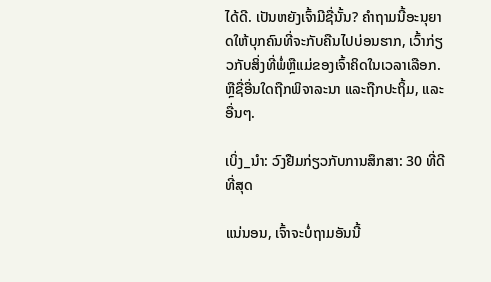ໄດ້ດີ. ເປັນຫຍັງເຈົ້າມີຊື່ນັ້ນ? ຄໍາຖາມນີ້ອະນຸຍາດໃຫ້ບຸກຄົນທີ່ຈະກັບຄືນໄປບ່ອນຮາກ, ເວົ້າກ່ຽວກັບສິ່ງທີ່ພໍ່ຫຼືແມ່ຂອງເຈົ້າຄິດໃນເວລາເລືອກ. ຫຼືຊື່ອື່ນໃດຖືກພິຈາລະນາ ແລະຖືກປະຖິ້ມ, ແລະ ອື່ນໆ.

ເບິ່ງ_ນຳ: ວົງຢືມກ່ຽວກັບການສຶກສາ: 30 ທີ່ດີທີ່ສຸດ

ແນ່ນອນ, ເຈົ້າຈະບໍ່ຖາມອັນນີ້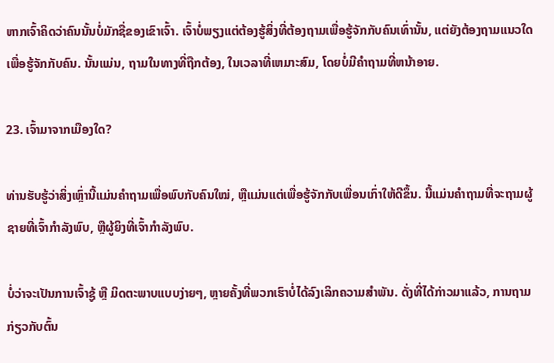ຫາກເຈົ້າຄິດວ່າຄົນນັ້ນບໍ່ມັກຊື່ຂອງເຂົາເຈົ້າ. ເຈົ້າບໍ່ພຽງແຕ່ຕ້ອງຮູ້ສິ່ງທີ່ຕ້ອງຖາມເພື່ອຮູ້ຈັກກັບຄົນເທົ່ານັ້ນ, ແຕ່ຍັງຕ້ອງຖາມແນວໃດເພື່ອຮູ້ຈັກກັບຄົນ. ນັ້ນແມ່ນ, ຖາມໃນທາງທີ່ຖືກຕ້ອງ, ໃນເວລາທີ່ເຫມາະສົມ, ໂດຍບໍ່ມີຄໍາຖາມທີ່ຫນ້າອາຍ.

23. ເຈົ້າມາຈາກເມືອງໃດ?

ທ່ານຮັບຮູ້ວ່າສິ່ງເຫຼົ່ານີ້ແມ່ນຄຳຖາມເພື່ອພົບກັບຄົນໃໝ່, ຫຼືແມ່ນແຕ່ເພື່ອຮູ້ຈັກກັບເພື່ອນເກົ່າໃຫ້ດີຂຶ້ນ. ນີ້ແມ່ນຄຳຖາມທີ່ຈະຖາມຜູ້ຊາຍທີ່ເຈົ້າກຳລັງພົບ, ຫຼືຜູ້ຍິງທີ່ເຈົ້າກຳລັງພົບ.

ບໍ່ວ່າຈະເປັນການເຈົ້າຊູ້ ຫຼື ມິດຕະພາບແບບງ່າຍໆ, ຫຼາຍຄັ້ງທີ່ພວກເຮົາບໍ່ໄດ້ລົງເລິກຄວາມສຳພັນ. ດັ່ງທີ່ໄດ້ກ່າວມາແລ້ວ, ການຖາມກ່ຽວກັບຕົ້ນ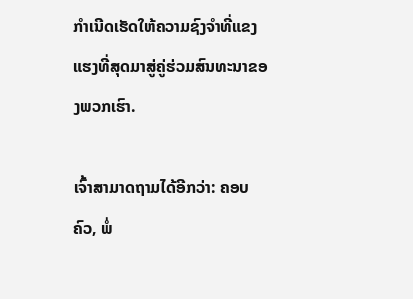ກຳເນີດເຮັດໃຫ້ຄວາມຊົງຈຳທີ່ແຂງແຮງທີ່ສຸດມາສູ່ຄູ່ຮ່ວມສົນທະນາຂອງພວກເຮົາ.

ເຈົ້າສາມາດຖາມໄດ້ອີກວ່າ: ຄອບຄົວ, ພໍ່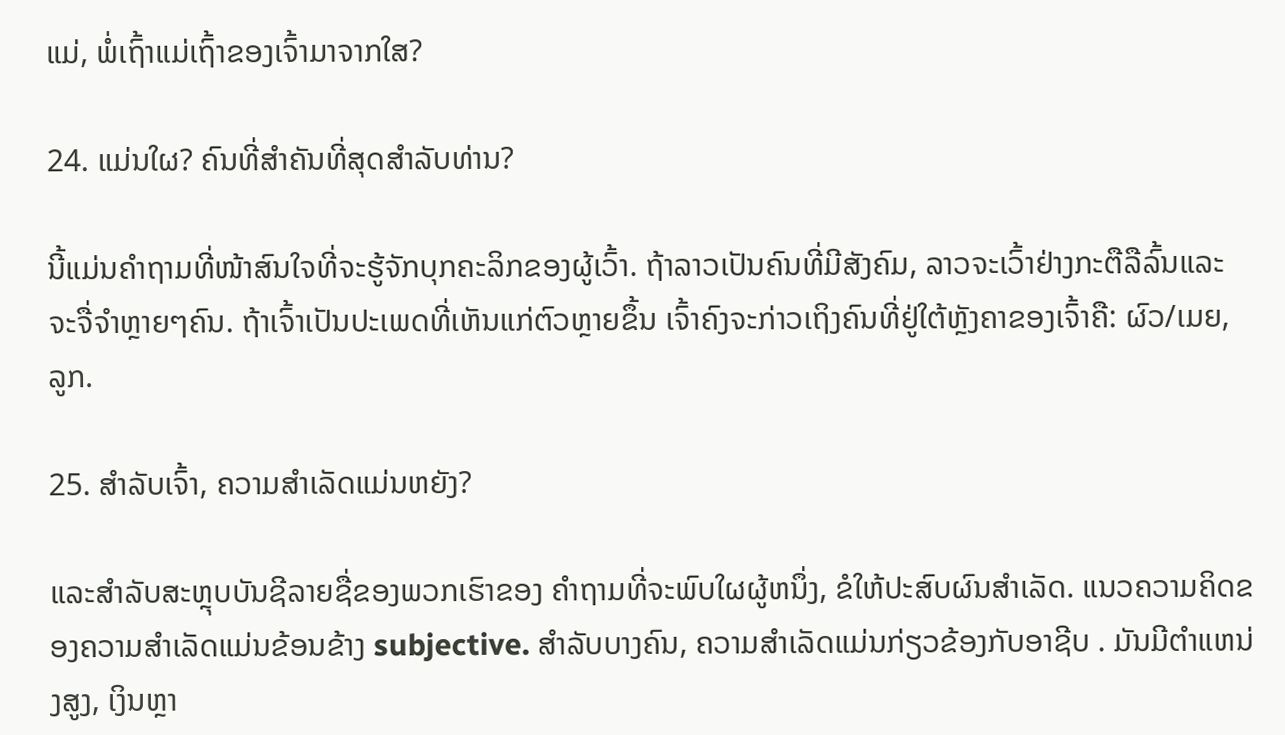ແມ່, ພໍ່ເຖົ້າແມ່ເຖົ້າຂອງເຈົ້າມາຈາກໃສ?

24. ແມ່ນໃຜ? ຄົນທີ່ສໍາຄັນທີ່ສຸດສໍາລັບທ່ານ?

ນີ້ແມ່ນຄຳຖາມທີ່ໜ້າສົນໃຈທີ່ຈະຮູ້ຈັກບຸກຄະລິກຂອງຜູ້ເວົ້າ. ຖ້າລາວເປັນຄົນທີ່ມີສັງຄົມ, ລາວຈະເວົ້າຢ່າງກະຕືລືລົ້ນແລະຈະຈື່ຈໍາຫຼາຍໆຄົນ. ຖ້າເຈົ້າເປັນປະເພດທີ່ເຫັນແກ່ຕົວຫຼາຍຂຶ້ນ ເຈົ້າຄົງຈະກ່າວເຖິງຄົນທີ່ຢູ່ໃຕ້ຫຼັງຄາຂອງເຈົ້າຄື: ຜົວ/ເມຍ, ລູກ.

25. ສຳລັບເຈົ້າ, ຄວາມສໍາເລັດແມ່ນຫຍັງ?

ແລະສຳລັບສະຫຼຸບບັນຊີລາຍຊື່ຂອງພວກເຮົາຂອງ ຄໍາຖາມທີ່ຈະພົບໃຜຜູ້ຫນຶ່ງ, ຂໍໃຫ້ປະສົບຜົນສໍາເລັດ. ແນວຄວາມຄິດຂອງຄວາມສໍາເລັດແມ່ນຂ້ອນຂ້າງ subjective. ສໍາລັບບາງຄົນ, ຄວາມສໍາເລັດແມ່ນກ່ຽວຂ້ອງກັບອາຊີບ . ມັນມີຕໍາແຫນ່ງສູງ, ເງິນຫຼາ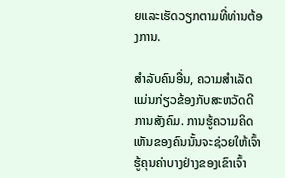ຍແລະເຮັດວຽກຕາມທີ່ທ່ານຕ້ອງການ.

ສຳລັບຄົນອື່ນ, ຄວາມສຳເລັດແມ່ນກ່ຽວຂ້ອງກັບສະຫວັດດີການສັງຄົມ. ການຮູ້ຄວາມຄິດເຫັນຂອງຄົນນັ້ນຈະຊ່ວຍໃຫ້ເຈົ້າຮູ້ຄຸນຄ່າບາງຢ່າງຂອງເຂົາເຈົ້າ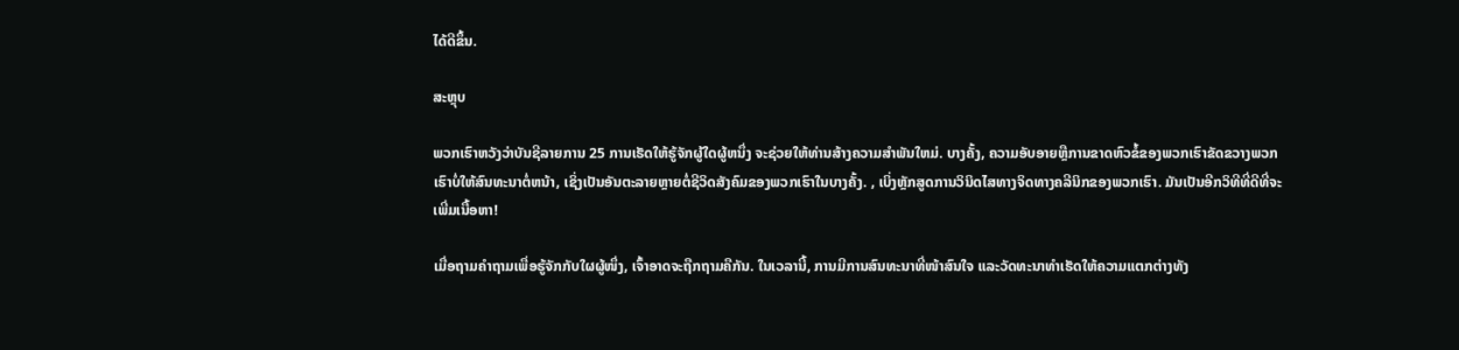ໄດ້ດີຂຶ້ນ.

ສະຫຼຸບ

ພວກເຮົາຫວັງວ່າບັນຊີລາຍການ 25 ການເຮັດໃຫ້ຮູ້ຈັກຜູ້ໃດຜູ້ຫນຶ່ງ ຈະຊ່ວຍໃຫ້ທ່ານສ້າງຄວາມສໍາພັນໃຫມ່. ບາງຄັ້ງ, ຄວາມອັບອາຍຫຼືການຂາດຫົວຂໍ້ຂອງພວກເຮົາຂັດຂວາງພວກເຮົາບໍ່ໃຫ້ສົນທະນາຕໍ່ຫນ້າ, ເຊິ່ງເປັນອັນຕະລາຍຫຼາຍຕໍ່ຊີວິດສັງຄົມຂອງພວກເຮົາໃນບາງຄັ້ງ. , ເບິ່ງຫຼັກສູດການວິນິດໄສທາງຈິດທາງຄລີນິກຂອງພວກເຮົາ. ມັນເປັນອີກວິທີທີ່ດີທີ່ຈະເພີ່ມເນື້ອຫາ!

ເມື່ອຖາມຄຳຖາມເພື່ອຮູ້ຈັກກັບໃຜຜູ້ໜຶ່ງ, ເຈົ້າອາດຈະຖືກຖາມຄືກັນ. ໃນເວລານີ້, ການມີການສົນທະນາທີ່ໜ້າສົນໃຈ ແລະວັດທະນາທຳເຮັດໃຫ້ຄວາມແຕກຕ່າງທັງ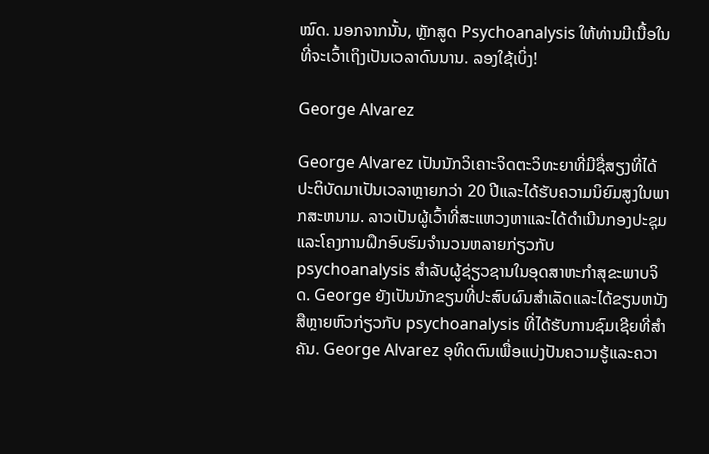ໝົດ. ນອກຈາກນັ້ນ, ຫຼັກສູດ Psychoanalysis ໃຫ້ທ່ານມີເນື້ອໃນທີ່ຈະເວົ້າເຖິງເປັນເວລາດົນນານ. ລອງໃຊ້ເບິ່ງ!

George Alvarez

George Alvarez ເປັນນັກວິເຄາະຈິດຕະວິທະຍາທີ່ມີຊື່ສຽງທີ່ໄດ້ປະຕິບັດມາເປັນເວລາຫຼາຍກວ່າ 20 ປີແລະໄດ້ຮັບຄວາມນິຍົມສູງໃນພາກສະຫນາມ. ລາວເປັນຜູ້ເວົ້າທີ່ສະແຫວງຫາແລະໄດ້ດໍາເນີນກອງປະຊຸມແລະໂຄງການຝຶກອົບຮົມຈໍານວນຫລາຍກ່ຽວກັບ psychoanalysis ສໍາລັບຜູ້ຊ່ຽວຊານໃນອຸດສາຫະກໍາສຸຂະພາບຈິດ. George ຍັງເປັນນັກຂຽນທີ່ປະສົບຜົນສໍາເລັດແລະໄດ້ຂຽນຫນັງສືຫຼາຍຫົວກ່ຽວກັບ psychoanalysis ທີ່ໄດ້ຮັບການຊົມເຊີຍທີ່ສໍາຄັນ. George Alvarez ອຸທິດຕົນເພື່ອແບ່ງປັນຄວາມຮູ້ແລະຄວາ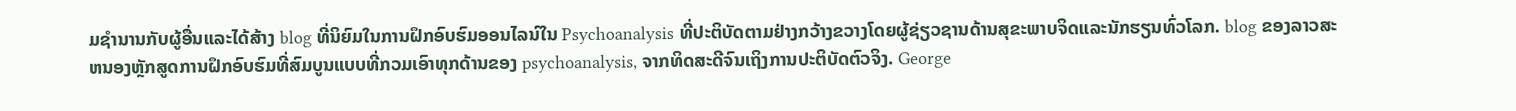ມຊໍານານກັບຜູ້ອື່ນແລະໄດ້ສ້າງ blog ທີ່ນິຍົມໃນການຝຶກອົບຮົມອອນໄລນ໌ໃນ Psychoanalysis ທີ່ປະຕິບັດຕາມຢ່າງກວ້າງຂວາງໂດຍຜູ້ຊ່ຽວຊານດ້ານສຸຂະພາບຈິດແລະນັກຮຽນທົ່ວໂລກ. blog ຂອງລາວສະຫນອງຫຼັກສູດການຝຶກອົບຮົມທີ່ສົມບູນແບບທີ່ກວມເອົາທຸກດ້ານຂອງ psychoanalysis, ຈາກທິດສະດີຈົນເຖິງການປະຕິບັດຕົວຈິງ. George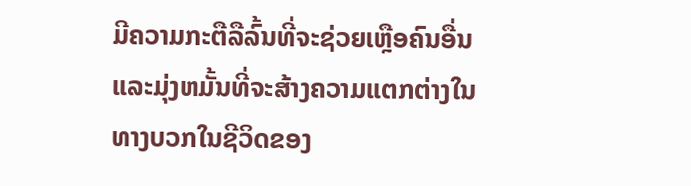ມີຄວາມກະຕືລືລົ້ນທີ່ຈະຊ່ວຍເຫຼືອຄົນອື່ນແລະມຸ່ງຫມັ້ນທີ່ຈະສ້າງຄວາມແຕກຕ່າງໃນທາງບວກໃນຊີວິດຂອງ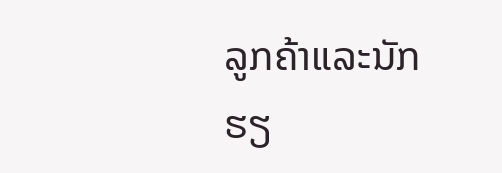ລູກຄ້າແລະນັກຮຽ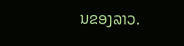ນຂອງລາວ.